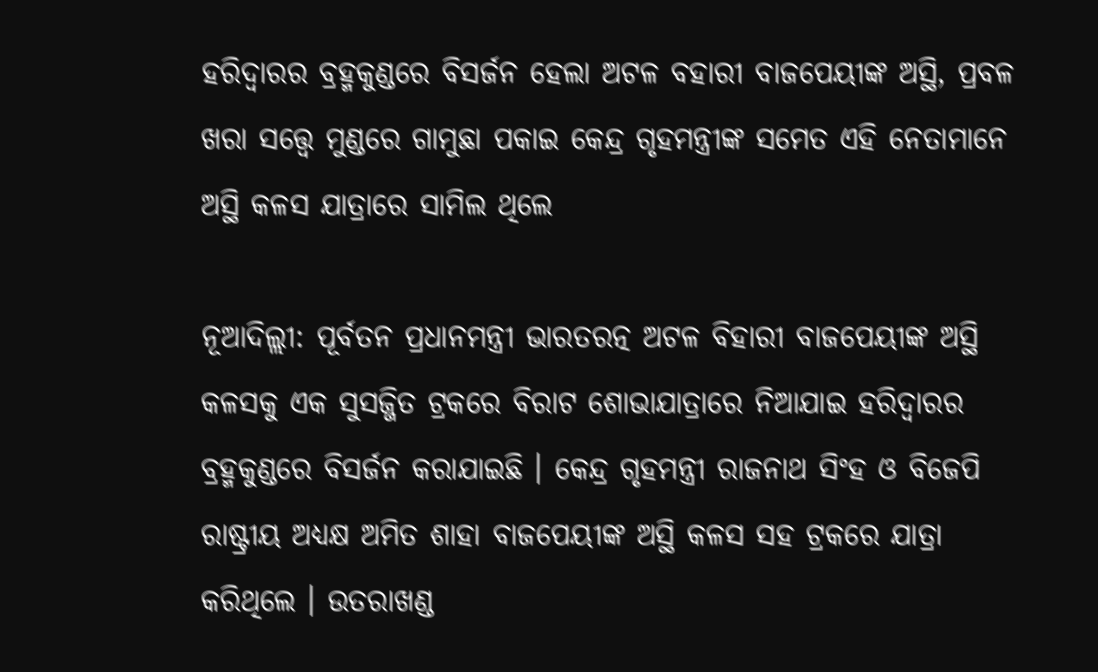ହରିଦ୍ୱାରର ବ୍ରହ୍ମକୁଣ୍ଡରେ ବିସର୍ଜନ ହେଲା ଅଟଳ ବହାରୀ ବାଜପେୟୀଙ୍କ ଅସ୍ଥି, ପ୍ରବଳ ଖରା ସତ୍ତ୍ୱେ ମୁଣ୍ଡରେ ଗାମୁଛା ପକାଇ କେନ୍ଦ୍ର ଗୃହମନ୍ତ୍ରୀଙ୍କ ସମେତ ଏହି ନେତାମାନେ ଅସ୍ଥି କଳସ ଯାତ୍ରାରେ ସାମିଲ ଥିଲେ

ନୂଆଦିଲ୍ଲୀ: ପୂର୍ବତନ ପ୍ରଧାନମନ୍ତ୍ରୀ ଭାରତରତ୍ନ ଅଟଳ ବିହାରୀ ବାଜପେୟୀଙ୍କ ଅସ୍ଥି କଳସକୁ ଏକ ସୁସଜ୍ଜିତ ଟ୍ରକରେ ବିରାଟ ଶୋଭାଯାତ୍ରାରେ ନିଆଯାଇ ହରିଦ୍ୱାରର ବ୍ରହ୍ମକୁଣ୍ଡରେ ବିସର୍ଜନ କରାଯାଇଛି । କେନ୍ଦ୍ର ଗୃହମନ୍ତ୍ରୀ ରାଜନାଥ ସିଂହ ଓ ବିଜେପି ରାଷ୍ଟ୍ରୀୟ ଅଧ୍ୟକ୍ଷ ଅମିତ ଶାହା ବାଜପେୟୀଙ୍କ ଅସ୍ଥି କଳସ ସହ ଟ୍ରକରେ ଯାତ୍ରା କରିଥିଲେ । ଉତରାଖଣ୍ଡ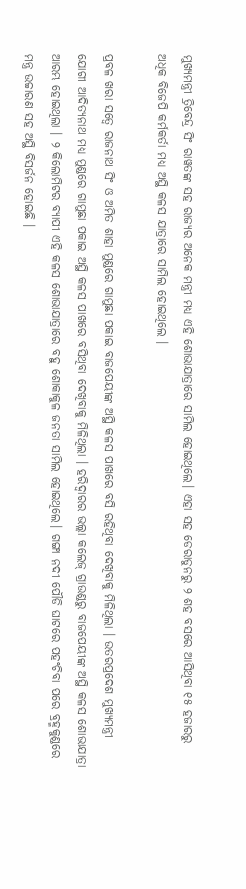ମୁଖ୍ୟମନ୍ତ୍ରୀ ତ୍ରିବେନ୍ଦ୍ର ସିଂ ରାୱତଙ୍କ ସହ ରାଜ୍ୟର ଅନେକ ମନ୍ତ୍ରୀ ମଧ୍ୟ ଏହି ଶୋଭାଯାତ୍ରାରେ ସାମିଲ ହୋଇଥିଲେ। ଏହା ସହ ଡେରାଡୁନରୁ ୨ ଶହ ବସରେ ଆସିଥିବା ୧୫ ହଜାରରୁ ଅଧିକ ବିଜେପି କର୍ମକର୍ତା ମଧ୍ୟ ଅସ୍ଥି କଳସ ଯାତ୍ରାରେ ସାମିଲ ହୋଇଥିଲେ ।

ପ୍ରବଳ ଖରା ସତ୍ୱେ ରାଜନାଥ ସିଂ ଓ ଅମିତ ଶାହା ମୁଣ୍ଡରେ ଗାମୁଛା ପକାଇ ବାଜପେୟୀଙ୍କ ଅସ୍ଥି କଳସ ପାଖରେ ବସି ରହିଥିବା ଦେଖିବାକୁ ମିଳିଥିଲା । ଉତରପ୍ରଦେଶ ମୁଖ୍ୟମନ୍ତ୍ରୀ ଯୋଗୀ ଆଦିତ୍ୟନାଥ ମଧ୍ୟ ମୁଣ୍ଡରେ ଗାମୁଛା ପକାଇ ଅସ୍ଥି କଳସ ପାଖରେ ବସିଥିବା ଦେଖିବାକୁ ମିଳିଥିଲା । ହରିଦ୍ୱାରର ଭଲ୍ଲା କଲେଜ୍‌ ଗ୍ରାଉଣ୍ଡରୁ ବାଜପେୟୀଙ୍କ ଅସ୍ଥି କଳସ ଶୋଭାଯାତ୍ରା ଆରମ୍ଭ ହୋଇଥିଲା । ୨ କିଲୋମିଟର ବ୍ୟାପୀ ଏହି କଳସ ଶୋଭାଯାତ୍ରାରେ ବହୁ ଶୋକାକୁଳ ଜନତା ସାମିଲ ହୋଇଥିଲେ। ଗଙ୍ଗା ନଦୀ ପୌଡି ଘାଟରେ ପହଂଚିବା ପରେ ବ୍ରହ୍ମକୁଣ୍ଡରେ ମନ୍ତ୍ର ଉଚ୍ଚାରଣ ସହ ଅସ୍ଥି ବିସର୍ଜନ ହୋଇଛି ।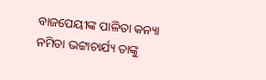ବାଜପେୟୀଙ୍କ ପାଳିତା କନ୍ୟା ନମିତା ଭଟ୍ଟାଚାର୍ଯ୍ୟ ତାଙ୍କୁ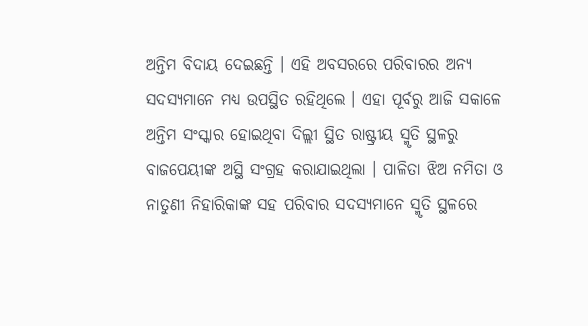ଅନ୍ତିମ ବିଦାୟ ଦେଇଛନ୍ତି । ଏହି ଅବସରରେ ପରିବାରର ଅନ୍ୟ ସଦସ୍ୟମାନେ ମଧ୍ୟ ଉପସ୍ଥିତ ରହିଥିଲେ । ଏହା ପୂର୍ବରୁ ଆଜି ସକାଳେ ଅନ୍ତିମ ସଂସ୍କାର ହୋଇଥିବା ଦିଲ୍ଲୀ ସ୍ଥିତ ରାଷ୍ଟ୍ରୀୟ ସ୍ମୃତି ସ୍ଥଳରୁ ବାଜପେୟୀଙ୍କ ଅସ୍ଥି ସଂଗ୍ରହ କରାଯାଇଥିଲା । ପାଳିତା ଝିଅ ନମିତା ଓ ନାତୁଣୀ ନିହାରିକାଙ୍କ ସହ ପରିବାର ସଦସ୍ୟମାନେ ସ୍ମୃତି ସ୍ଥଳରେ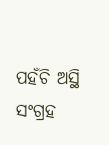ପହଁଚି ଅସ୍ଥି ସଂଗ୍ରହ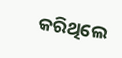କରିଥିଲେ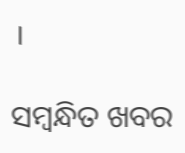।

ସମ୍ବନ୍ଧିତ ଖବର